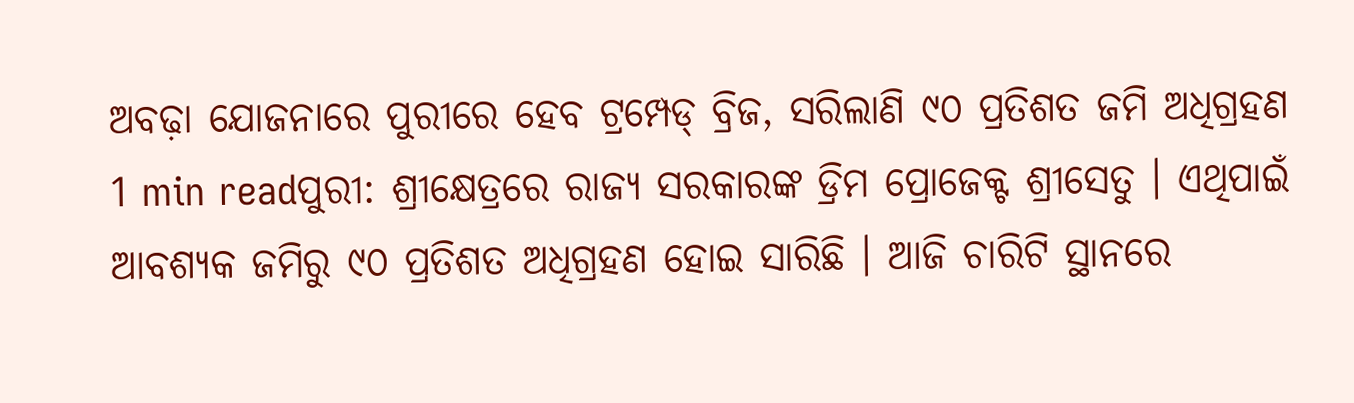ଅବଢ଼ା ଯୋଜନାରେ ପୁରୀରେ ହେବ ଟ୍ରମ୍ପେଡ୍ ବ୍ରିଜ, ସରିଲାଣି ୯୦ ପ୍ରତିଶତ ଜମି ଅଧିଗ୍ରହଣ
1 min readପୁରୀ: ଶ୍ରୀକ୍ଷେତ୍ରରେ ରାଜ୍ୟ ସରକାରଙ୍କ ଡ୍ରିମ ପ୍ରୋଜେକ୍ଟ ଶ୍ରୀସେତୁ । ଏଥିପାଇଁ ଆବଶ୍ୟକ ଜମିରୁ ୯୦ ପ୍ରତିଶତ ଅଧିଗ୍ରହଣ ହୋଇ ସାରିଛି । ଆଜି ଚାରିଟି ସ୍ଥାନରେ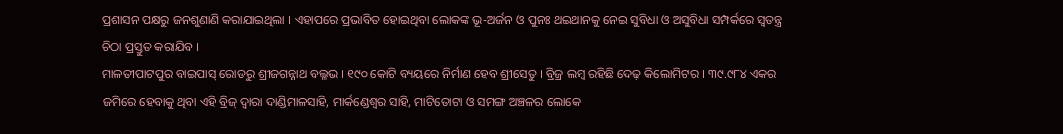ପ୍ରଶାସନ ପକ୍ଷରୁ ଜନଶୁଣାଣି କରାଯାଇଥିଲା । ଏହାପରେ ପ୍ରଭାବିତ ହୋଇଥିବା ଲୋକଙ୍କ ଭୂ-ଅର୍ଜନ ଓ ପୁନଃ ଥଇଥାନକୁ ନେଇ ସୁବିଧା ଓ ଅସୁବିଧା ସମ୍ପର୍କରେ ସ୍ୱତନ୍ତ୍ର ଚିଠା ପ୍ରସ୍ତୁତ କରାଯିବ ।
ମାଳତୀପାଟପୁର ବାଇପାସ୍ ରୋଡରୁ ଶ୍ରୀଜଗନ୍ନାଥ ବଲ୍ଳଭ । ୧୯୦ କୋଟି ବ୍ୟୟରେ ନିର୍ମାଣ ହେବ ଶ୍ରୀସେତୁ । ବ୍ରିଜ୍ର ଲମ୍ବ ରହିଛି ଦେଢ଼ କିଲୋମିଟର । ୩୯.୯୮୪ ଏକର ଜମିରେ ହେବାକୁ ଥିବା ଏହି ବ୍ରିଜ୍ ଦ୍ୱାରା ଦାଣ୍ଡିମାଳସାହି, ମାର୍କଣ୍ଡେଶ୍ୱର ସାହି, ମାଟିତୋଟା ଓ ସମଙ୍ଗ ଅଞ୍ଚଳର ଲୋକେ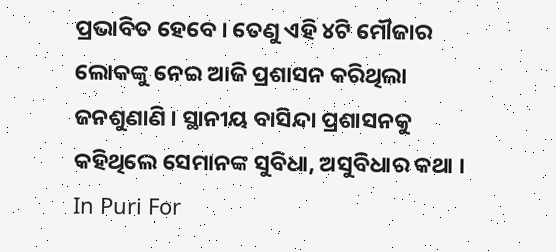ପ୍ରଭାବିତ ହେବେ । ତେଣୁ ଏହି ୪ଟି ମୌଜାର ଲୋକଙ୍କୁ ନେଇ ଆଜି ପ୍ରଶାସନ କରିଥିଲା ଜନଶୁଣାଣି । ସ୍ଥାନୀୟ ବାସିନ୍ଦା ପ୍ରଶାସନକୁ କହିଥିଲେ ସେମାନଙ୍କ ସୁବିଧା, ଅସୁବିଧାର କଥା ।
In Puri For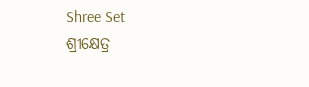Shree Set
ଶ୍ରୀକ୍ଷେତ୍ର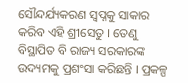ସୌନ୍ଦର୍ଯ୍ୟକରଣ ସ୍ୱପ୍ନକୁ ସାକାର କରିବ ଏହି ଶ୍ରୀସେତୁ । ତେଣୁ ବିସ୍ଥାପିତ ବି ରାଜ୍ୟ ସରକାରଙ୍କ ଉଦ୍ୟମକୁ ପ୍ରଶଂସା କରିଛନ୍ତି । ପ୍ରକଳ୍ପ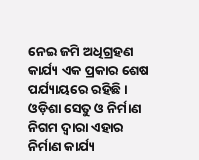ନେଇ ଜମି ଅଧିଗ୍ରହଣ କାର୍ଯ୍ୟ ଏକ ପ୍ରକାର ଶେଷ ପର୍ଯ୍ୟାୟରେ ରହିଛି । ଓଡ଼ିଶା ସେତୁ ଓ ନିର୍ମାଣ ନିଗମ ଦ୍ୱାରା ଏହାର ନିର୍ମାଣ କାର୍ଯ୍ୟ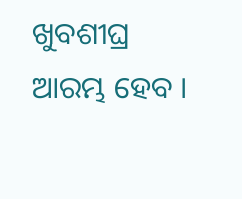ଖୁବଶୀଘ୍ର ଆରମ୍ଭ ହେବ ।